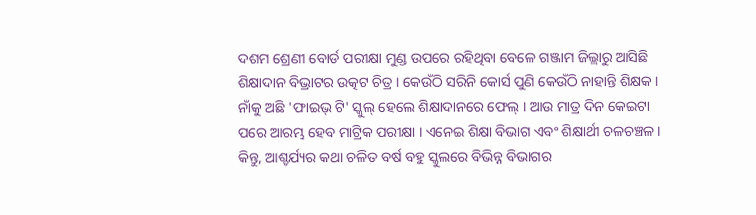ଦଶମ ଶ୍ରେଣୀ ବୋର୍ଡ ପରୀକ୍ଷା ମୁଣ୍ଡ ଉପରେ ରହିଥିବା ବେଳେ ଗଞ୍ଜାମ ଜିଲ୍ଲାରୁ ଆସିଛି ଶିକ୍ଷାଦାନ ବିଭ୍ରାଟର ଉତ୍କଟ ଚିତ୍ର । କେଉଁଠି ସରିନି କୋର୍ସ ପୁଣି କେଉଁଠି ନାହାନ୍ତି ଶିକ୍ଷକ । ନାଁକୁ ଅଛି 'ଫାଇଭ୍ ଟି' ସ୍କୁଲ୍ ହେଲେ ଶିକ୍ଷାଦାନରେ ଫେଲ୍ । ଆଉ ମାତ୍ର ଦିନ କେଇଟା ପରେ ଆରମ୍ଭ ହେବ ମାଟ୍ରିକ ପରୀକ୍ଷା । ଏନେଇ ଶିକ୍ଷା ବିଭାଗ ଏବଂ ଶିକ୍ଷାର୍ଥୀ ଚଳଚଞ୍ଚଳ । କିନ୍ତୁ, ଆଶ୍ଚର୍ଯ୍ୟର କଥା ଚଳିତ ବର୍ଷ ବହୁ ସ୍କୁଲରେ ବିଭିନ୍ନ ବିଭାଗର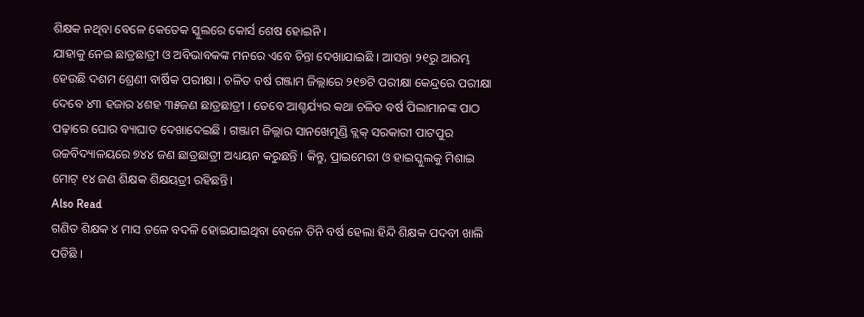ଶିକ୍ଷକ ନଥିବା ବେଳେ କେତେକ ସ୍କୁଲରେ କୋର୍ସ ଶେଷ ହୋଇନି ।
ଯାହାକୁ ନେଇ ଛାତ୍ରଛାତ୍ରୀ ଓ ଅବିଭାବକଙ୍କ ମନରେ ଏବେ ଚିନ୍ତା ଦେଖାଯାଇଛି । ଆସନ୍ତା ୨୧ରୁ ଆରମ୍ଭ ହେଉଛି ଦଶମ ଶ୍ରେଣୀ ବାର୍ଷିକ ପରୀକ୍ଷା । ଚଳିତ ବର୍ଷ ଗଞ୍ଜାମ ଜିଲ୍ଲାରେ ୨୧୭ଟି ପରୀକ୍ଷା କେନ୍ଦ୍ରରେ ପରୀକ୍ଷା ଦେବେ ୪୩ ହଜାର ୪ଶହ ୩୫ଜଣ ଛାତ୍ରଛାତ୍ରୀ । ତେବେ ଆଶ୍ଚର୍ଯ୍ୟର କଥା ଚଳିତ ବର୍ଷ ପିଲାମାନଙ୍କ ପାଠ ପଢ଼ାରେ ଘୋର ବ୍ୟାଘାତ ଦେଖାଦେଇଛି । ଗଞ୍ଜାମ ଜିଲ୍ଲାର ସାନଖେମୁଣ୍ଡି ବ୍ଲକ୍ ସରକାରୀ ପାଟପୁର ଉଚ୍ଚବିଦ୍ୟାଳୟରେ ୭୪୪ ଜଣ ଛାତ୍ରଛାତ୍ରୀ ଅଧ୍ୟୟନ କରୁଛନ୍ତି । କିନ୍ତୁ, ପ୍ରାଇମେରୀ ଓ ହାଇସ୍କୁଲକୁ ମିଶାଇ ମୋଟ୍ ୧୪ ଜଣ ଶିକ୍ଷକ ଶିକ୍ଷୟତ୍ରୀ ରହିଛନ୍ତି।
Also Read
ଗଣିତ ଶିକ୍ଷକ ୪ ମାସ ତଳେ ବଦଳି ହୋଇଯାଇଥିବା ବେଳେ ତିନି ବର୍ଷ ହେଲା ହିନ୍ଦି ଶିକ୍ଷକ ପଦବୀ ଖାଲି ପଡିଛି ।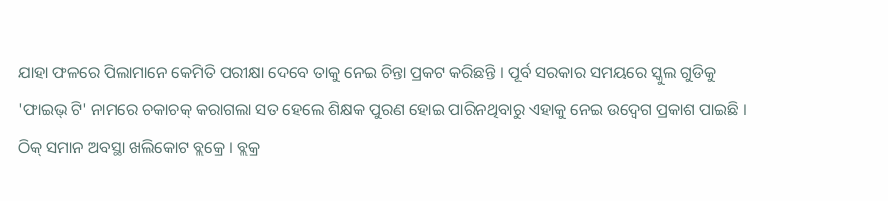ଯାହା ଫଳରେ ପିଲାମାନେ କେମିତି ପରୀକ୍ଷା ଦେବେ ତାକୁ ନେଇ ଚିନ୍ତା ପ୍ରକଟ କରିଛନ୍ତି । ପୂର୍ବ ସରକାର ସମୟରେ ସ୍କୁଲ ଗୁଡିକୁ 'ଫାଇଭ୍ ଟି' ନାମରେ ଚକାଚକ୍ କରାଗଲା ସତ ହେଲେ ଶିକ୍ଷକ ପୁରଣ ହୋଇ ପାରିନଥିବାରୁ ଏହାକୁ ନେଇ ଉଦ୍ବେଗ ପ୍ରକାଶ ପାଇଛି ।
ଠିକ୍ ସମାନ ଅବସ୍ଥା ଖଲିକୋଟ ବ୍ଲକ୍ରେ । ବ୍ଲକ୍ର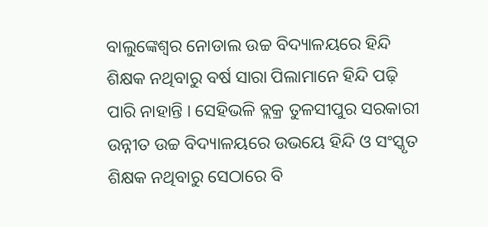ବାଲୁଙ୍କେଶ୍ୱର ନୋଡାଲ ଉଚ୍ଚ ବିଦ୍ୟାଳୟରେ ହିନ୍ଦି ଶିକ୍ଷକ ନଥିବାରୁ ବର୍ଷ ସାରା ପିଲାମାନେ ହିନ୍ଦି ପଢ଼ି ପାରି ନାହାନ୍ତି । ସେହିଭଳି ବ୍ଲକ୍ର ତୁଳସୀପୁର ସରକାରୀ ଉନ୍ନୀତ ଉଚ୍ଚ ବିଦ୍ୟାଳୟରେ ଉଭୟେ ହିନ୍ଦି ଓ ସଂସ୍କୃତ ଶିକ୍ଷକ ନଥିବାରୁ ସେଠାରେ ବି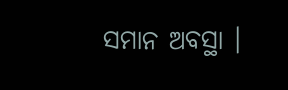ସମାନ ଅବସ୍ଥା ।